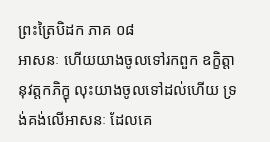ព្រះត្រៃបិដក ភាគ ០៨
អាសនៈ ហើយយាងចូលទៅរកពួក ឧក្ខិត្តានុវត្តកភិក្ខុ លុះយាងចូលទៅដល់ហើយ ទ្រង់គង់លើអាសនៈ ដែលគេ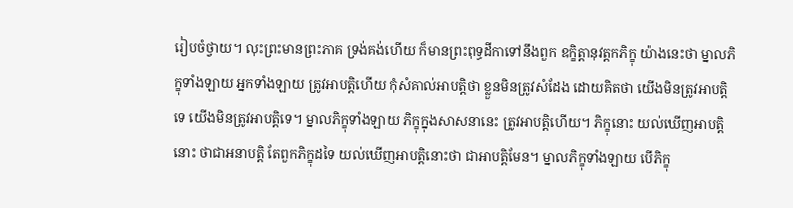រៀបចំថ្វាយ។ លុះព្រះមានព្រះភាគ ទ្រង់គង់ហើយ ក៏មានព្រះពុទ្ធដីកាទៅនឹងពួក ឧក្ខិត្តានុវត្តកភិក្ខុ យ៉ាងនេះថា ម្នាលភិក្ខុទាំងឡាយ អ្នកទាំងឡាយ ត្រូវអាបត្តិហើយ កុំសំគាល់អាបត្តិថា ខ្លួនមិនត្រូវសំដែង ដោយគិតថា យើងមិនត្រូវអាបត្តិទេ យើងមិនត្រូវអាបត្តិទេ។ ម្នាលភិក្ខុទាំងឡាយ ភិក្ខុក្នុងសាសនានេះ ត្រូវអាបត្តិហើយ។ ភិក្ខុនោះ យល់ឃើញអាបត្តិនោះ ថាជាអនាបត្តិ តែពួកភិក្ខុដទៃ យល់ឃើញអាបត្តិនោះថា ជាអាបត្តិមែន។ ម្នាលភិក្ខុទាំងឡាយ បើភិក្ខុ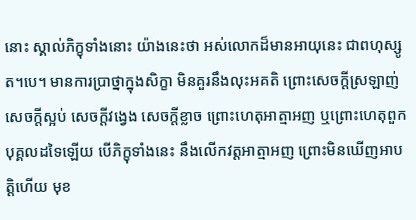នោះ ស្គាល់ភិក្ខុទាំងនោះ យ៉ាងនេះថា អស់លោកដ៏មានអាយុនេះ ជាពហុស្សូត។បេ។ មានការប្រាថ្នាក្នុងសិក្ខា មិនគួរនឹងលុះអគតិ ព្រោះសេចក្តីស្រឡាញ់ សេចក្តីស្អប់ សេចក្តីវង្វេង សេចក្តីខ្លាច ព្រោះហេតុអាត្មាអញ ឬព្រោះហេតុពួកបុគ្គលដទៃឡើយ បើភិក្ខុទាំងនេះ នឹងលើកវត្តអាត្មាអញ ព្រោះមិនឃើញអាបត្តិហើយ មុខ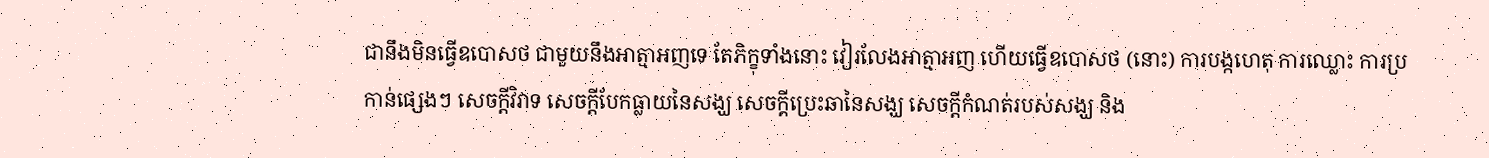ជានឹងមិនធ្វើឧបោសថ ជាមួយនឹងអាត្មាអញទេ តែភិក្ខុទាំងនោះ វៀរលែងអាត្មាអញ ហើយធ្វើឧបោសថ (នោះ) ការបង្កហេតុ ការឈ្លោះ ការប្រកាន់ផ្សេងៗ សេចក្តីវិវាទ សេចក្តីបែកធ្លាយនៃសង្ឃ សេចក្តីប្រេះឆានៃសង្ឃ សេចក្តីកំណត់របស់សង្ឃ និង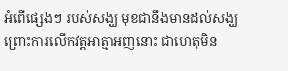អំពើផ្សេងៗ របស់សង្ឃ មុខជានឹងមានដល់សង្ឃ ព្រោះការលើកវត្តអាត្មាអញនោះ ជាហេតុមិន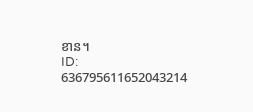ខាន។
ID: 636795611652043214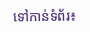ទៅកាន់ទំព័រ៖